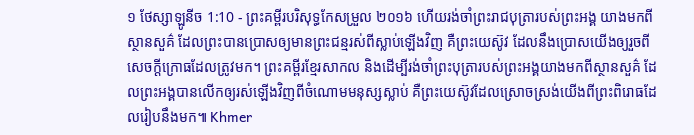១ ថែស្សាឡូនីច 1:10 - ព្រះគម្ពីរបរិសុទ្ធកែសម្រួល ២០១៦ ហើយរង់ចាំព្រះរាជបុត្រារបស់ព្រះអង្គ យាងមកពីស្ថានសួគ៌ ដែលព្រះបានប្រោសឲ្យមានព្រះជន្មរស់ពីស្លាប់ឡើងវិញ គឺព្រះយេស៊ូវ ដែលនឹងប្រោសយើងឲ្យរួចពីសេចក្ដីក្រោធដែលត្រូវមក។ ព្រះគម្ពីរខ្មែរសាកល និងដើម្បីរង់ចាំព្រះបុត្រារបស់ព្រះអង្គយាងមកពីស្ថានសួគ៌ ដែលព្រះអង្គបានលើកឲ្យរស់ឡើងវិញពីចំណោមមនុស្សស្លាប់ គឺព្រះយេស៊ូវដែលស្រោចស្រង់យើងពីព្រះពិរោធដែលរៀបនឹងមក៕ Khmer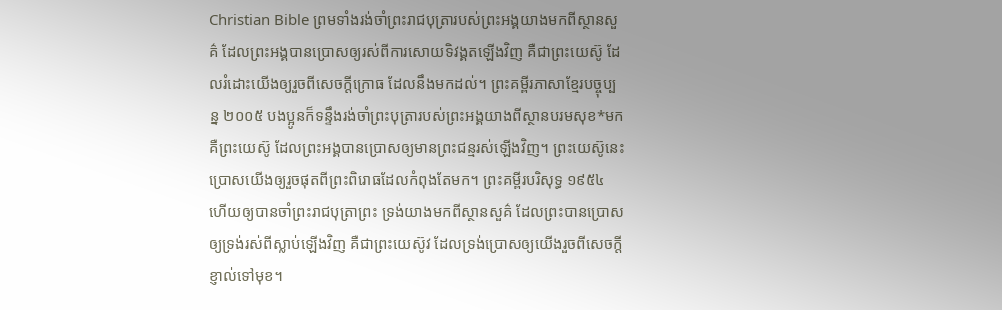Christian Bible ព្រមទាំងរង់ចាំព្រះរាជបុត្រារបស់ព្រះអង្គយាងមកពីស្ថានសួគ៌ ដែលព្រះអង្គបានប្រោសឲ្យរស់ពីការសោយទិវង្គតឡើងវិញ គឺជាព្រះយេស៊ូ ដែលរំដោះយើងឲ្យរួចពីសេចក្ដីក្រោធ ដែលនឹងមកដល់។ ព្រះគម្ពីរភាសាខ្មែរបច្ចុប្បន្ន ២០០៥ បងប្អូនក៏ទន្ទឹងរង់ចាំព្រះបុត្រារបស់ព្រះអង្គយាងពីស្ថានបរមសុខ*មក គឺព្រះយេស៊ូ ដែលព្រះអង្គបានប្រោសឲ្យមានព្រះជន្មរស់ឡើងវិញ។ ព្រះយេស៊ូនេះប្រោសយើងឲ្យរួចផុតពីព្រះពិរោធដែលកំពុងតែមក។ ព្រះគម្ពីរបរិសុទ្ធ ១៩៥៤ ហើយឲ្យបានចាំព្រះរាជបុត្រាព្រះ ទ្រង់យាងមកពីស្ថានសួគ៌ ដែលព្រះបានប្រោសឲ្យទ្រង់រស់ពីស្លាប់ឡើងវិញ គឺជាព្រះយេស៊ូវ ដែលទ្រង់ប្រោសឲ្យយើងរួចពីសេចក្ដីខ្ញាល់ទៅមុខ។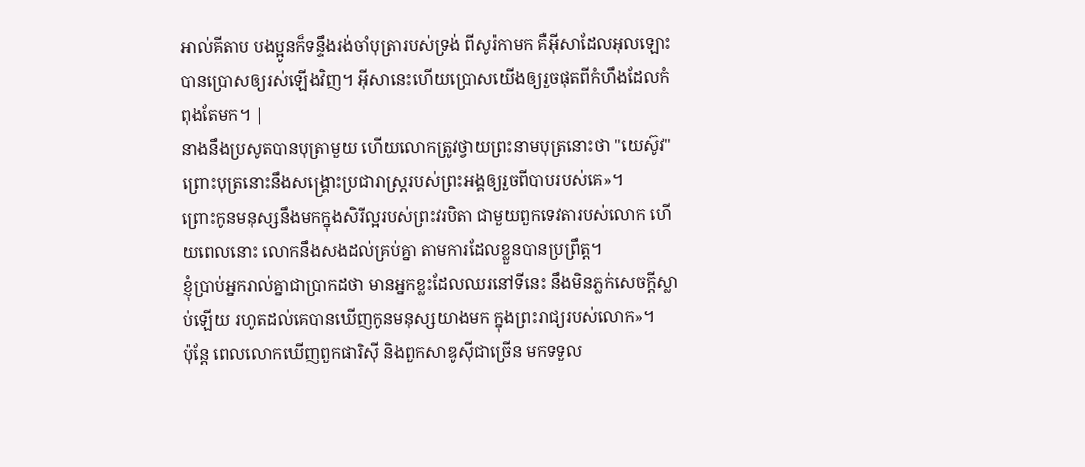អាល់គីតាប បងប្អូនក៏ទន្ទឹងរង់ចាំបុត្រារបស់ទ្រង់ ពីសូរ៉កាមក គឺអ៊ីសាដែលអុលឡោះបានប្រោសឲ្យរស់ឡើងវិញ។ អ៊ីសានេះហើយប្រោសយើងឲ្យរួចផុតពីកំហឹងដែលកំពុងតែមក។ |
នាងនឹងប្រសូតបានបុត្រាមួយ ហើយលោកត្រូវថ្វាយព្រះនាមបុត្រនោះថា "យេស៊ូវ" ព្រោះបុត្រនោះនឹងសង្គ្រោះប្រជារាស្ត្ររបស់ព្រះអង្គឲ្យរួចពីបាបរបស់គេ»។
ព្រោះកូនមនុស្សនឹងមកក្នុងសិរីល្អរបស់ព្រះវរបិតា ជាមួយពួកទេវតារបស់លោក ហើយពេលនោះ លោកនឹងសងដល់គ្រប់គ្នា តាមការដែលខ្លួនបានប្រព្រឹត្ត។
ខ្ញុំប្រាប់អ្នករាល់គ្នាជាប្រាកដថា មានអ្នកខ្លះដែលឈរនៅទីនេះ នឹងមិនភ្លក់សេចក្តីស្លាប់ឡើយ រហូតដល់គេបានឃើញកូនមនុស្សយាងមក ក្នុងព្រះរាជ្យរបស់លោក»។
ប៉ុន្តែ ពេលលោកឃើញពួកផារិស៊ី និងពួកសាឌូស៊ីជាច្រើន មកទទួល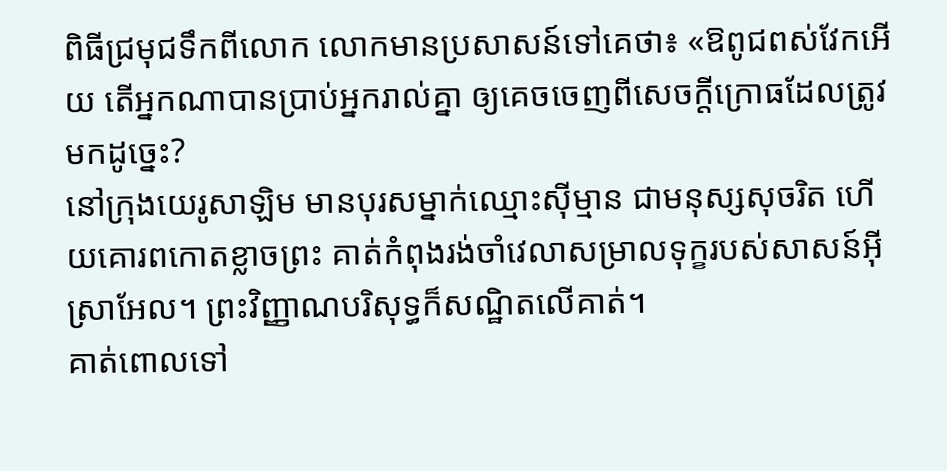ពិធីជ្រមុជទឹកពីលោក លោកមានប្រសាសន៍ទៅគេថា៖ «ឱពូជពស់វែកអើយ តើអ្នកណាបានប្រាប់អ្នករាល់គ្នា ឲ្យគេចចេញពីសេចក្តីក្រោធដែលត្រូវមកដូច្នេះ?
នៅក្រុងយេរូសាឡិម មានបុរសម្នាក់ឈ្មោះស៊ីម្មាន ជាមនុស្សសុចរិត ហើយគោរពកោតខ្លាចព្រះ គាត់កំពុងរង់ចាំវេលាសម្រាលទុក្ខរបស់សាសន៍អ៊ីស្រាអែល។ ព្រះវិញ្ញាណបរិសុទ្ធក៏សណ្ឋិតលើគាត់។
គាត់ពោលទៅ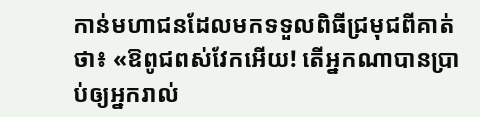កាន់មហាជនដែលមកទទួលពិធីជ្រមុជពីគាត់ថា៖ «ឱពូជពស់វែកអើយ! តើអ្នកណាបានប្រាប់ឲ្យអ្នករាល់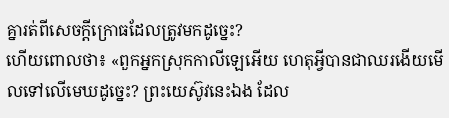គ្នារត់ពីសេចក្តីក្រោធដែលត្រូវមកដូច្នេះ?
ហើយពោលថា៖ «ពួកអ្នកស្រុកកាលីឡេអើយ ហេតុអ្វីបានជាឈរងើយមើលទៅលើមេឃដូច្នេះ? ព្រះយេស៊ូវនេះឯង ដែល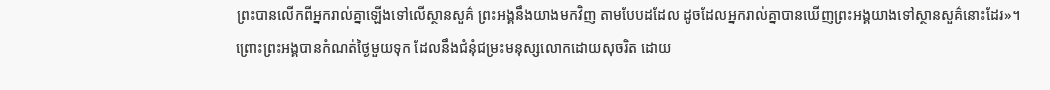ព្រះបានលើកពីអ្នករាល់គ្នាឡើងទៅលើស្ថានសួគ៌ ព្រះអង្គនឹងយាងមកវិញ តាមបែបដដែល ដូចដែលអ្នករាល់គ្នាបានឃើញព្រះអង្គយាងទៅស្ថានសួគ៌នោះដែរ»។
ព្រោះព្រះអង្គបានកំណត់ថ្ងៃមួយទុក ដែលនឹងជំនុំជម្រះមនុស្សលោកដោយសុចរិត ដោយ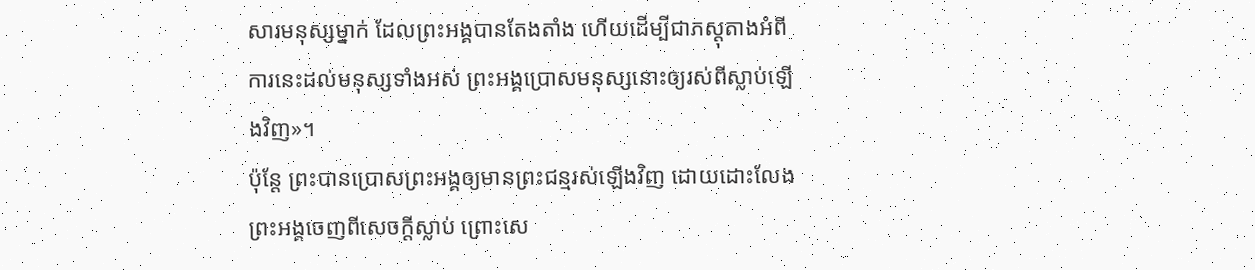សារមនុស្សម្នាក់ ដែលព្រះអង្គបានតែងតាំង ហើយដើម្បីជាភស្ដុតាងអំពីការនេះដល់មនុស្សទាំងអស់ ព្រះអង្គប្រោសមនុស្សនោះឲ្យរស់ពីស្លាប់ឡើងវិញ»។
ប៉ុន្តែ ព្រះបានប្រោសព្រះអង្គឲ្យមានព្រះជន្មរស់ឡើងវិញ ដោយដោះលែងព្រះអង្គចេញពីសេចក្តីស្លាប់ ព្រោះសេ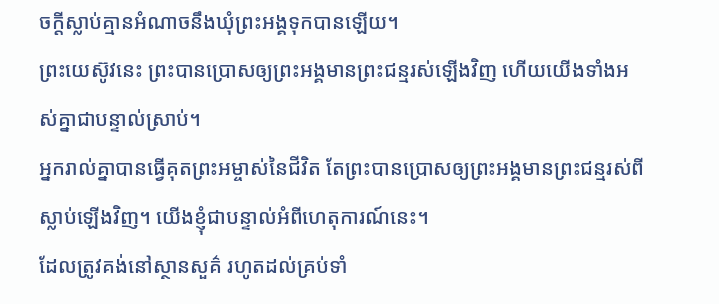ចក្តីស្លាប់គ្មានអំណាចនឹងឃុំព្រះអង្គទុកបានឡើយ។
ព្រះយេស៊ូវនេះ ព្រះបានប្រោសឲ្យព្រះអង្គមានព្រះជន្មរស់ឡើងវិញ ហើយយើងទាំងអស់គ្នាជាបន្ទាល់ស្រាប់។
អ្នករាល់គ្នាបានធ្វើគុតព្រះអម្ចាស់នៃជីវិត តែព្រះបានប្រោសឲ្យព្រះអង្គមានព្រះជន្មរស់ពីស្លាប់ឡើងវិញ។ យើងខ្ញុំជាបន្ទាល់អំពីហេតុការណ៍នេះ។
ដែលត្រូវគង់នៅស្ថានសួគ៌ រហូតដល់គ្រប់ទាំ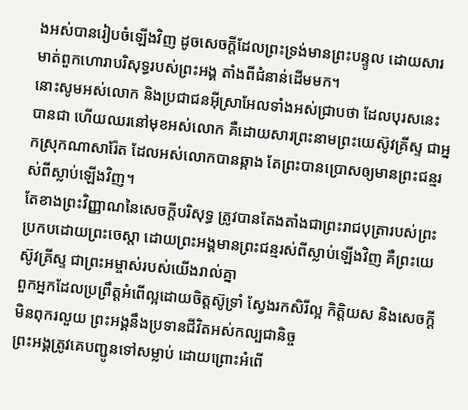ងអស់បានរៀបចំឡើងវិញ ដូចសេចក្ដីដែលព្រះទ្រង់មានព្រះបន្ទូល ដោយសារមាត់ពួកហោរាបរិសុទ្ធរបស់ព្រះអង្គ តាំងពីជំនាន់ដើមមក។
នោះសូមអស់លោក និងប្រជាជនអ៊ីស្រាអែលទាំងអស់ជ្រាបថា ដែលបុរសនេះបានជា ហើយឈរនៅមុខអស់លោក គឺដោយសារព្រះនាមព្រះយេស៊ូវគ្រីស្ទ ជាអ្នកស្រុកណាសារ៉ែត ដែលអស់លោកបានឆ្កាង តែព្រះបានប្រោសឲ្យមានព្រះជន្មរស់ពីស្លាប់ឡើងវិញ។
តែខាងព្រះវិញ្ញាណនៃសេចក្ដីបរិសុទ្ធ ត្រូវបានតែងតាំងជាព្រះរាជបុត្រារបស់ព្រះ ប្រកបដោយព្រះចេស្តា ដោយព្រះអង្គមានព្រះជន្មរស់ពីស្លាប់ឡើងវិញ គឺព្រះយេស៊ូវគ្រីស្ទ ជាព្រះអម្ចាស់របស់យើងរាល់គ្នា
ពួកអ្នកដែលប្រព្រឹត្តអំពើល្អដោយចិត្តស៊ូទ្រាំ ស្វែងរកសិរីល្អ កិត្តិយស និងសេចក្តីមិនពុករលួយ ព្រះអង្គនឹងប្រទានជីវិតអស់កល្បជានិច្ច
ព្រះអង្គត្រូវគេបញ្ជូនទៅសម្លាប់ ដោយព្រោះអំពើ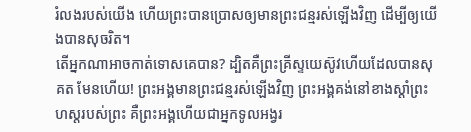រំលងរបស់យើង ហើយព្រះបានប្រោសឲ្យមានព្រះជន្មរស់ឡើងវិញ ដើម្បីឲ្យយើងបានសុចរិត។
តើអ្នកណាអាចកាត់ទោសគេបាន? ដ្បិតគឺព្រះគ្រីស្ទយេស៊ូវហើយដែលបានសុគត មែនហើយ! ព្រះអង្គមានព្រះជន្មរស់ឡើងវិញ ព្រះអង្គគង់នៅខាងស្តាំព្រះហស្តរបស់ព្រះ គឺព្រះអង្គហើយជាអ្នកទូលអង្វរ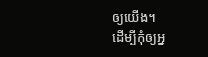ឲ្យយើង។
ដើម្បីកុំឲ្យអ្ន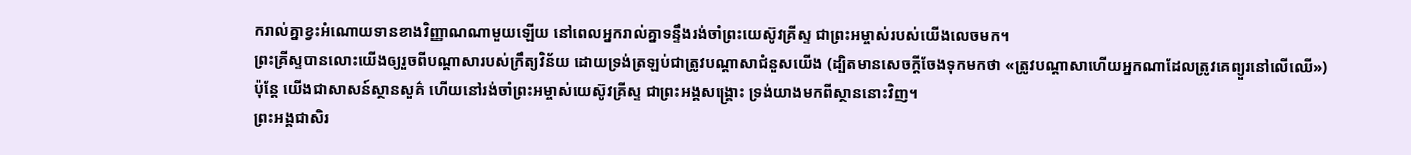ករាល់គ្នាខ្វះអំណោយទានខាងវិញ្ញាណណាមួយឡើយ នៅពេលអ្នករាល់គ្នាទន្ទឹងរង់ចាំព្រះយេស៊ូវគ្រីស្ទ ជាព្រះអម្ចាស់របស់យើងលេចមក។
ព្រះគ្រីស្ទបានលោះយើងឲ្យរួចពីបណ្ដាសារបស់ក្រឹត្យវិន័យ ដោយទ្រង់ត្រឡប់ជាត្រូវបណ្ដាសាជំនួសយើង (ដ្បិតមានសេចក្ដីចែងទុកមកថា «ត្រូវបណ្ដាសាហើយអ្នកណាដែលត្រូវគេព្យួរនៅលើឈើ»)
ប៉ុន្តែ យើងជាសាសន៍ស្ថានសួគ៌ ហើយនៅរង់ចាំព្រះអម្ចាស់យេស៊ូវគ្រីស្ទ ជាព្រះអង្គសង្គ្រោះ ទ្រង់យាងមកពីស្ថាននោះវិញ។
ព្រះអង្គជាសិរ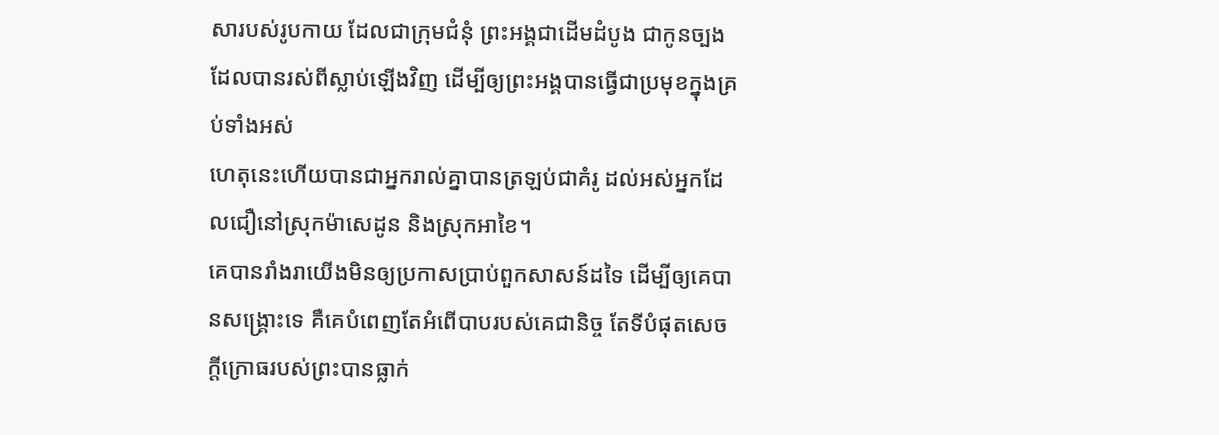សារបស់រូបកាយ ដែលជាក្រុមជំនុំ ព្រះអង្គជាដើមដំបូង ជាកូនច្បងដែលបានរស់ពីស្លាប់ឡើងវិញ ដើម្បីឲ្យព្រះអង្គបានធ្វើជាប្រមុខក្នុងគ្រប់ទាំងអស់
ហេតុនេះហើយបានជាអ្នករាល់គ្នាបានត្រឡប់ជាគំរូ ដល់អស់អ្នកដែលជឿនៅស្រុកម៉ាសេដូន និងស្រុកអាខៃ។
គេបានរាំងរាយើងមិនឲ្យប្រកាសប្រាប់ពួកសាសន៍ដទៃ ដើម្បីឲ្យគេបានសង្គ្រោះទេ គឺគេបំពេញតែអំពើបាបរបស់គេជានិច្ច តែទីបំផុតសេចក្ដីក្រោធរបស់ព្រះបានធ្លាក់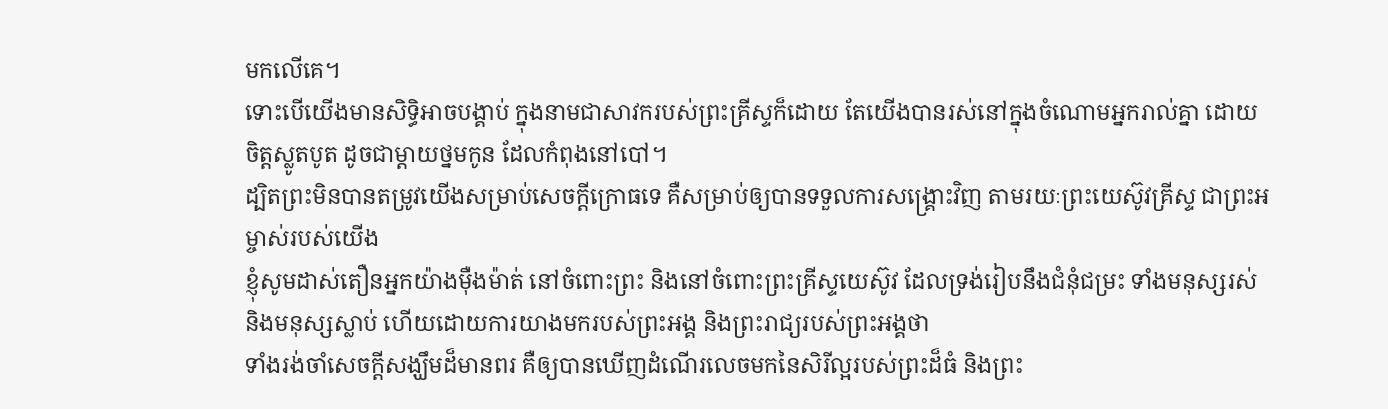មកលើគេ។
ទោះបើយើងមានសិទ្ធិអាចបង្គាប់ ក្នុងនាមជាសាវករបស់ព្រះគ្រីស្ទក៏ដោយ តែយើងបានរស់នៅក្នុងចំណោមអ្នករាល់គ្នា ដោយចិត្តស្លូតបូត ដូចជាម្តាយថ្នមកូន ដែលកំពុងនៅបៅ។
ដ្បិតព្រះមិនបានតម្រូវយើងសម្រាប់សេចក្ដីក្រោធទេ គឺសម្រាប់ឲ្យបានទទួលការសង្គ្រោះវិញ តាមរយៈព្រះយេស៊ូវគ្រីស្ទ ជាព្រះអម្ចាស់របស់យើង
ខ្ញុំសូមដាស់តឿនអ្នកយ៉ាងម៉ឺងម៉ាត់ នៅចំពោះព្រះ និងនៅចំពោះព្រះគ្រីស្ទយេស៊ូវ ដែលទ្រង់រៀបនឹងជំនុំជម្រះ ទាំងមនុស្សរស់ និងមនុស្សស្លាប់ ហើយដោយការយាងមករបស់ព្រះអង្គ និងព្រះរាជ្យរបស់ព្រះអង្គថា
ទាំងរង់ចាំសេចក្ដីសង្ឃឹមដ៏មានពរ គឺឲ្យបានឃើញដំណើរលេចមកនៃសិរីល្អរបស់ព្រះដ៏ធំ និងព្រះ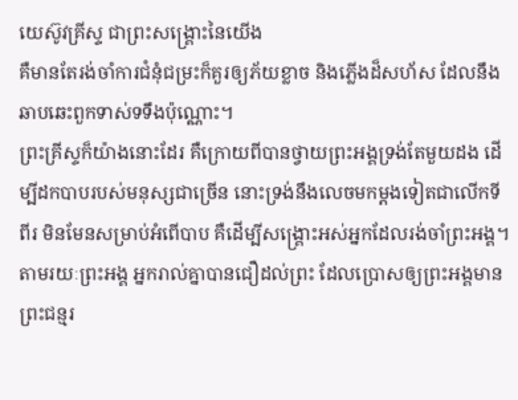យេស៊ូវគ្រីស្ទ ជាព្រះសង្គ្រោះនៃយើង
គឺមានតែរង់ចាំការជំនុំជម្រះក៏គួរឲ្យភ័យខ្លាច និងភ្លើងដ៏សហ័ស ដែលនឹងឆាបឆេះពួកទាស់ទទឹងប៉ុណ្ណោះ។
ព្រះគ្រីស្ទក៏យ៉ាងនោះដែរ គឺក្រោយពីបានថ្វាយព្រះអង្គទ្រង់តែមួយដង ដើម្បីដកបាបរបស់មនុស្សជាច្រើន នោះទ្រង់នឹងលេចមកម្ដងទៀតជាលើកទីពីរ មិនមែនសម្រាប់អំពើបាប គឺដើម្បីសង្គ្រោះអស់អ្នកដែលរង់ចាំព្រះអង្គ។
តាមរយៈព្រះអង្គ អ្នករាល់គ្នាបានជឿដល់ព្រះ ដែលប្រោសឲ្យព្រះអង្គមានព្រះជន្មរ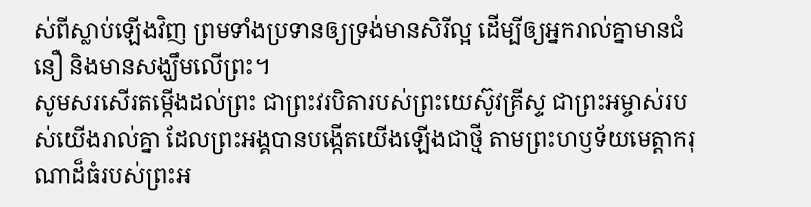ស់ពីស្លាប់ឡើងវិញ ព្រមទាំងប្រទានឲ្យទ្រង់មានសិរីល្អ ដើម្បីឲ្យអ្នករាល់គ្នាមានជំនឿ និងមានសង្ឃឹមលើព្រះ។
សូមសរសើរតម្កើងដល់ព្រះ ជាព្រះវរបិតារបស់ព្រះយេស៊ូវគ្រីស្ទ ជាព្រះអម្ចាស់របស់យើងរាល់គ្នា ដែលព្រះអង្គបានបង្កើតយើងឡើងជាថ្មី តាមព្រះហឫទ័យមេត្តាករុណាដ៏ធំរបស់ព្រះអ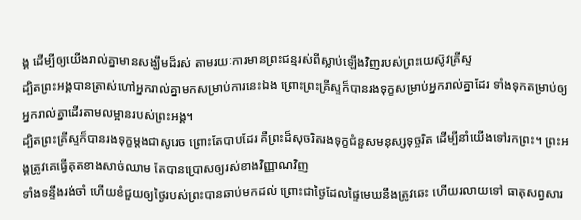ង្គ ដើម្បីឲ្យយើងរាល់គ្នាមានសង្ឃឹមដ៏រស់ តាមរយៈការមានព្រះជន្មរស់ពីស្លាប់ឡើងវិញរបស់ព្រះយេស៊ូវគ្រីស្ទ
ដ្បិតព្រះអង្គបានត្រាស់ហៅអ្នករាល់គ្នាមកសម្រាប់ការនេះឯង ព្រោះព្រះគ្រីស្ទក៏បានរងទុក្ខសម្រាប់អ្នករាល់គ្នាដែរ ទាំងទុកតម្រាប់ឲ្យអ្នករាល់គ្នាដើរតាមលម្អានរបស់ព្រះអង្គ។
ដ្បិតព្រះគ្រីស្ទក៏បានរងទុក្ខម្តងជាសូរេច ព្រោះតែបាបដែរ គឺព្រះដ៏សុចរិតរងទុក្ខជំនួសមនុស្សទុច្ចរិត ដើម្បីនាំយើងទៅរកព្រះ។ ព្រះអង្គត្រូវគេធ្វើគុតខាងសាច់ឈាម តែបានប្រោសឲ្យរស់ខាងវិញ្ញាណវិញ
ទាំងទន្ទឹងរង់ចាំ ហើយខំជួយឲ្យថ្ងៃរបស់ព្រះបានឆាប់មកដល់ ព្រោះជាថ្ងៃដែលផ្ទៃមេឃនឹងត្រូវឆេះ ហើយរលាយទៅ ធាតុសព្វសារ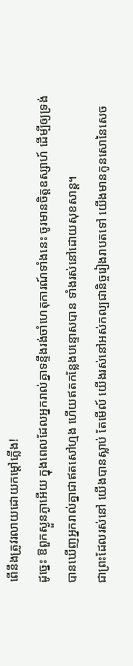ពើនឹងត្រូវរលាយដោយកម្ដៅភ្លើង!
ដូច្នេះ ឱពួកស្ងួនភ្ងាអើយ ក្នុងពេលដែលអ្នករាល់គ្នាទន្ទឹងរង់ចាំហេតុការណ៍ទាំងនេះ ចូរមានចិត្តឧស្សាហ៍ ដើម្បីឲ្យទ្រង់បានឃើញអ្នករាល់គ្នាជាឥតសៅហ្មង ហើយឥតកន្លែងបន្ទោសបាន ទាំងរស់នៅដោយសុខសាន្ត។
ជាព្រះដែលរស់នៅ យើងបានស្លាប់ តែមើល៍ យើងរស់នៅអស់កល្បជានិច្ចរៀងរាបតទៅ យើងមានកូនសោនៃសេច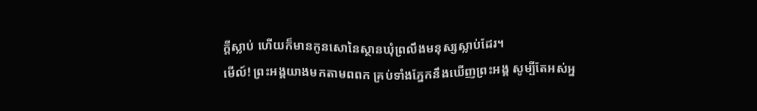ក្ដីស្លាប់ ហើយក៏មានកូនសោនៃស្ថានឃុំព្រលឹងមនុស្សស្លាប់ដែរ។
មើល៍! ព្រះអង្គយាងមកតាមពពក គ្រប់ទាំងភ្នែកនឹងឃើញព្រះអង្គ សូម្បីតែអស់អ្ន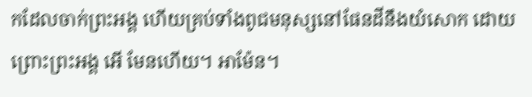កដែលចាក់ព្រះអង្គ ហើយគ្រប់ទាំងពូជមនុស្សនៅផែនដីនឹងយំសោក ដោយព្រោះព្រះអង្គ អើ មែនហើយ។ អាម៉ែន។